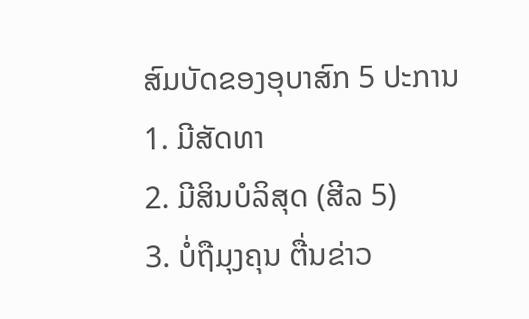ສົມບັດຂອງອຸບາສົກ 5 ປະການ
1. ມີສັດທາ
2. ມີສິນບໍລິສຸດ (ສີລ 5)
3. ບໍ່ຖືມຸງຄຸນ ຕື່ນຂ່າວ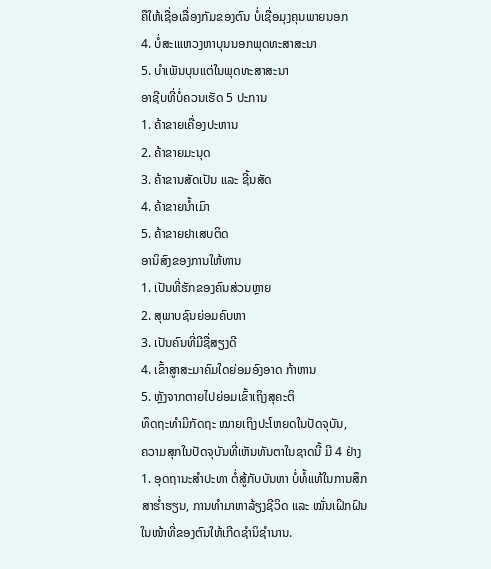ຄືໃຫ້ເຊື່ອເລື່ອງກັມຂອງຕົນ ບໍ່ເຊື່ອມຸງຄຸນພາຍນອກ
4. ບໍ່ສະເແຫວງຫາບຸນນອກພຸດທະສາສະນາ
5. ບຳເພັນບຸນແຕ່ໃນພຸດທະສາສະນາ
ອາຊີບທີ່ບໍ່ຄວນເຮັດ 5 ປະການ
1. ຄ້າຂາຍເຄື່ອງປະຫານ
2. ຄ້າຂາຍມະນຸດ
3. ຄ້າຂານສັດເປັນ ແລະ ຊີ້ນສັດ
4. ຄ້າຂາຍນ້ຳເມົາ
5. ຄ້າຂາຍຢາເສບຕິດ
ອານິສົງຂອງການໃຫ້ທານ
1. ເປັນທີ່ຮັກຂອງຄົນສ່ວນຫຼາຍ
2. ສຸພາບຊົນຍ່ອມຄົບຫາ
3. ເປັນຄົນທີ່ມີຊື່ສຽງດີ
4. ເຂົ້າສູາສະມາຄົມໃດຍ່ອມອົງອາດ ກ້າຫານ
5. ຫຼັງຈາກຕາຍໄປຍ່ອມເຂົ້າເຖິງສຸຄະຕິ
ທຶດຖະທຳມິກັດຖະ ໝາຍເຖິງປະໂຫຍດໃນປັດຈຸບັນ,
ຄວາມສຸກໃນປັດຈຸບັນທີ່ເຫັນທັນຕາໃນຊາດນີ້ ມີ 4 ຢ່າງ
1. ອຸດຖານະສຳປະທາ ຕໍ່ສູ້ກັບບັນຫາ ບໍ່ທໍ້ແທ້ໃນການສຶກສາຮ່ຳຮຽນ, ການທຳມາຫາລ້ຽງຊີວິດ ແລະ ໝັ່ນເຝິກຝົນໃນໜ້າທີ່ຂອງຕົນໃຫ້ເກີດຊຳນິຊຳນານ.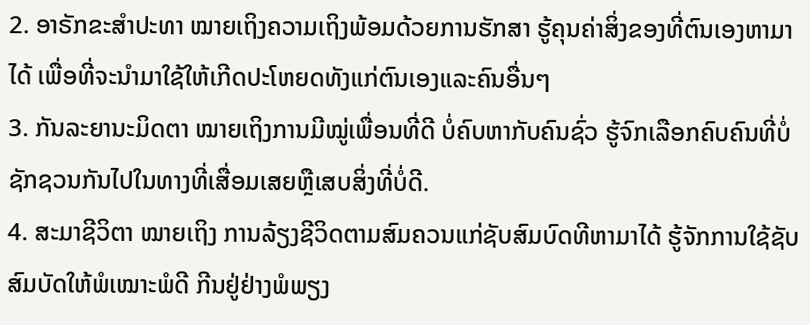2. ອາຣັກຂະສຳປະທາ ໝາຍເຖິງຄວາມເຖິງພ້ອມດ້ວຍການຮັກສາ ຮູ້ຄຸນຄ່າສິ່ງຂອງທີ່ຕົນເອງຫາມາໄດ້ ເພື່ອທີ່ຈະນຳມາໃຊ້ໃຫ້ເກີດປະໂຫຍດທັງແກ່ຕົນເອງແລະຄົນອື່ນໆ
3. ກັນລະຍານະມິດຕາ ໝາຍເຖິງການມີໝູ່ເພື່ອນທີ່ດີ ບໍ່ຄົບຫາກັບຄົນຊົ່ວ ຮູ້ຈົກເລືອກຄົບຄົນທີ່ບໍ່ຊັກຊວນກັນໄປໃນທາງທີ່ເສື່ອມເສຍຫຼືເສບສິ່ງທີ່ບໍ່ດີ.
4. ສະມາຊີວິຕາ ໝາຍເຖິງ ການລ້ຽງຊີວິດຕາມສົມຄວນແກ່ຊັບສົມບົດທີຫາມາໄດ້ ຮູ້ຈັກການໃຊ້ຊັບສົມບັດໃຫ້ພໍເໝາະພໍດີ ກີນຢູ່ຢ່າງພໍພຽງ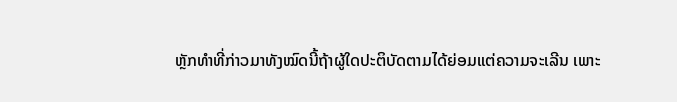ຫຼັກທຳທີ່ກ່າວມາທັງໝົດນີ້ຖ້າຜູ້ໃດປະຕິບັດຕາມໄດ້ຍ່ອມແຕ່ຄວາມຈະເລີນ ເພາະ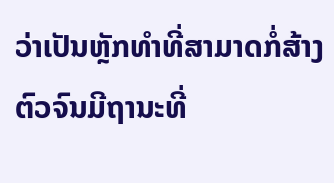ວ່າເປັນຫຼັກທຳທີ່ສາມາດກໍ່ສ້າງຕົວຈົນມີຖານະທີ່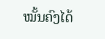ໝັ້ນຄົງໄດ້